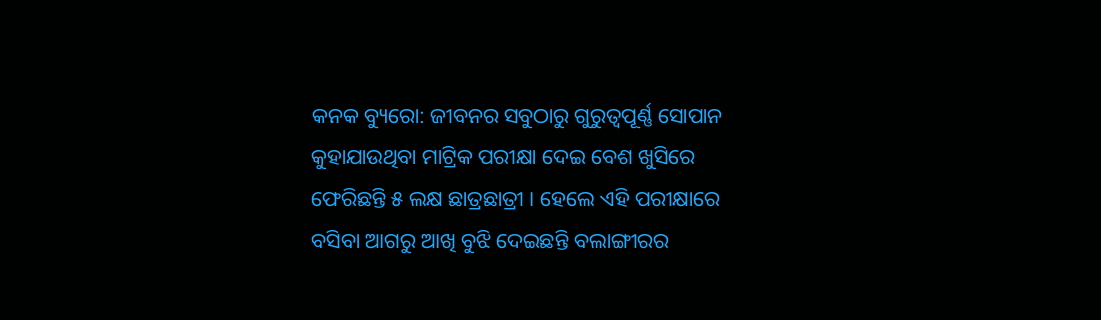କନକ ବ୍ୟୁରୋ: ଜୀବନର ସବୁଠାରୁ ଗୁରୁତ୍ୱପୂର୍ଣ୍ଣ ସୋପାନ କୁହାଯାଉଥିବା ମାଟ୍ରିକ ପରୀକ୍ଷା ଦେଇ ବେଶ ଖୁସିରେ ଫେରିଛନ୍ତି ୫ ଲକ୍ଷ ଛାତ୍ରଛାତ୍ରୀ । ହେଲେ ଏହି ପରୀକ୍ଷାରେ ବସିବା ଆଗରୁ ଆଖି ବୁଝି ଦେଇଛନ୍ତି ବଲାଙ୍ଗୀରର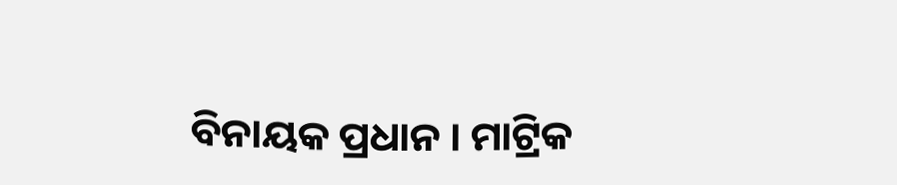ବିନାୟକ ପ୍ରଧାନ । ମାଟ୍ରିକ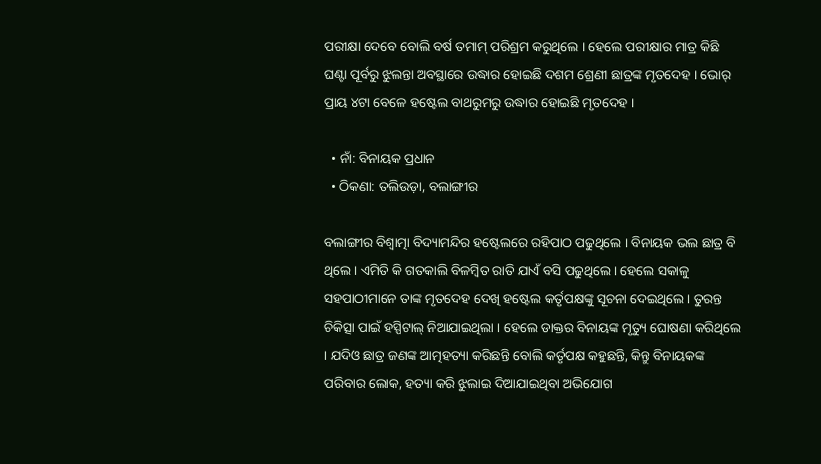ପରୀକ୍ଷା ଦେବେ ବୋଲି ବର୍ଷ ତମାମ୍ ପରିଶ୍ରମ କରୁଥିଲେ । ହେଲେ ପରୀକ୍ଷାର ମାତ୍ର କିଛି ଘଣ୍ଟା ପୂର୍ବରୁ ଝୁଲନ୍ତା ଅବସ୍ଥାରେ ଉଦ୍ଧାର ହୋଇଛି ଦଶମ ଶ୍ରେଣୀ ଛାତ୍ରଙ୍କ ମୃତଦେହ । ଭୋର୍ ପ୍ରାୟ ୪ଟା ବେଳେ ହଷ୍ଟେଲ ବାଥରୁମରୁ ଉଦ୍ଧାର ହୋଇଛି ମୃତଦେହ ।

  • ନାଁ: ବିନାୟକ ପ୍ରଧାନ
  • ଠିକଣା: ତଲିଉଡ଼ା, ବଲାଙ୍ଗୀର

ବଲାଙ୍ଗୀର ବିଶ୍ୱାତ୍ମା ବିଦ୍ୟାମନ୍ଦିର ହଷ୍ଟେଲରେ ରହିପାଠ ପଢୁଥିଲେ । ବିନାୟକ ଭଲ ଛାତ୍ର ବି ଥିଲେ । ଏମିତି କି ଗତକାଲି ବିଳମ୍ବିତ ରାତି ଯାଏଁ ବସି ପଢୁଥିଲେ । ହେଲେ ସକାଳୁ ସହପାଠୀମାନେ ତାଙ୍କ ମୃତଦେହ ଦେଖି ହଷ୍ଟେଲ କର୍ତୃପକ୍ଷଙ୍କୁ ସୂଚନା ଦେଇଥିଲେ । ତୁରନ୍ତ ଚିକିତ୍ସା ପାଇଁ ହସ୍ପିଟାଲ୍ ନିଆଯାଇଥିଲା । ହେଲେ ଡାକ୍ତର ବିନାୟଙ୍କ ମୃତ୍ୟୁ ଘୋଷଣା କରିଥିଲେ । ଯଦିଓ ଛାତ୍ର ଜଣଙ୍କ ଆତ୍ମହତ୍ୟା କରିଛନ୍ତି ବୋଲି କର୍ତୃପକ୍ଷ କହୁଛନ୍ତି, କିନ୍ତୁ ବିନାୟକଙ୍କ ପରିବାର ଲୋକ, ହତ୍ୟା କରି ଝୁଲାଇ ଦିଆଯାଇଥିବା ଅଭିଯୋଗ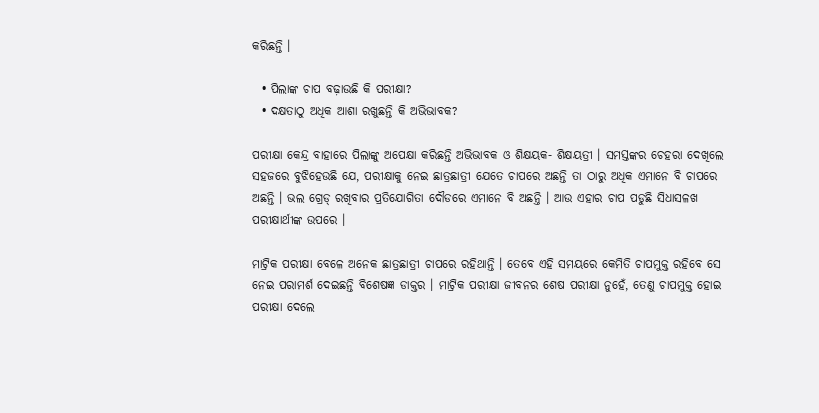କରିଛନ୍ତି ।

  • ପିଲାଙ୍କ ଚାପ ବଢ଼ାଉଛି କି ପରୀକ୍ଷା?
  • ଦକ୍ଷତାଠୁ ଅଧିକ ଆଶା ରଖୁଛନ୍ତି କି ଅଭିଭାବକ?

ପରୀକ୍ଷା କେନ୍ଦ୍ର ବାହାରେ ପିଲାଙ୍କୁ ଅପେକ୍ଷା କରିଛନ୍ତି ଅଭିଭାବକ ଓ ଶିକ୍ଷୟକ- ଶିକ୍ଷୟତ୍ରୀ । ସମସ୍ତଙ୍କର ଚେହରା ଦେଖିଲେ ସହଜରେ ବୁଝିହେଉଛି ଯେ, ପରୀକ୍ଷାକୁ ନେଇ ଛାତ୍ରଛାତ୍ରୀ ଯେତେ ଚାପରେ ଅଛନ୍ତି ତା ଠାରୁ ଅଧିକ ଏମାନେ ବି ଚାପରେ ଅଛନ୍ତି । ଭଲ ଗ୍ରେଡ୍ ରଖିବାର ପ୍ରତିଯୋଗିତା ଦୌଡରେ ଏମାନେ ବି ଅଛନ୍ତି । ଆଉ ଏହାର ଚାପ ପଡୁଛି ସିଧାସଳଖ ପରୀକ୍ଷାର୍ଥୀଙ୍କ ଉପରେ ।

ମାଟ୍ରିକ ପରୀକ୍ଷା ବେଳେ ଅନେକ ଛାତ୍ରଛାତ୍ରୀ ଚାପରେ ରହିଥାନ୍ତି । ତେବେ ଏହି ସମୟରେ କେମିତି ଚାପମୁକ୍ତ ରହିବେ ସେ ନେଇ ପରାମର୍ଶ ଦେଇଛନ୍ତି ବିଶେଷଜ୍ଞ ଡାକ୍ତର । ମାଟ୍ରିକ ପରୀକ୍ଷା ଜୀବନର ଶେଷ ପରୀକ୍ଷା ନୁହେଁ, ତେଣୁ ଚାପମୁକ୍ତ ହୋଇ ପରୀକ୍ଷା ଦେଲେ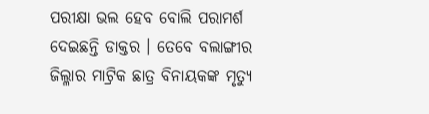ପରୀକ୍ଷା ଭଲ ହେବ ବୋଲି ପରାମର୍ଶ ଦେଇଛନ୍ତି ଡାକ୍ତର । ତେବେ ବଲାଙ୍ଗୀର ଜିଲ୍ଳାର ମାଟ୍ରିକ ଛାତ୍ର ବିନାୟକଙ୍କ ମୃତ୍ୟୁ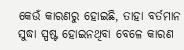କେଉଁ କାରଣରୁ ହୋଇଛି, ତାହା ବର୍ତମାନ ସୁଦ୍ଧା ସ୍ପଷ୍ଟ ହୋଇନଥିବା ବେଳେ କାରଣ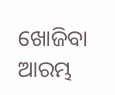ଖୋଜିବା ଆରମ୍ଭ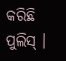କରିଛି ପୁଲିସ୍ ।